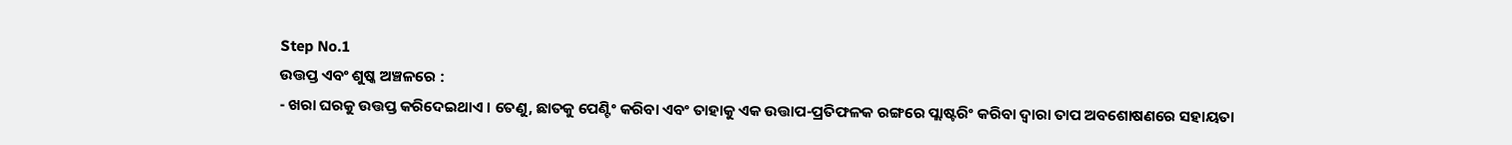Step No.1
ଉତ୍ତପ୍ତ ଏବଂ ଶୁଷ୍କ ଅଞ୍ଚଳରେ :
- ଖରା ଘରକୁ ଉତ୍ତପ୍ତ କରିଦେଇଥାଏ । ତେଣୁ, ଛାତକୁ ପେଣ୍ଟିଂ କରିବା ଏବଂ ତାହାକୁ ଏକ ଉତ୍ତାପ-ପ୍ରତିଫଳକ ରଙ୍ଗରେ ପ୍ଲାଷ୍ଟରିଂ କରିବା ଦ୍ୱାରା ତାପ ଅବଶୋଷଣରେ ସହାୟତା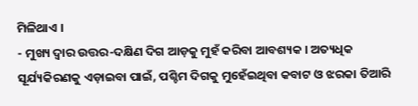ମିଳିଥାଏ ।
- ମୁଖ୍ୟ ଦ୍ୱାର ଉତ୍ତର-ଦକ୍ଷିଣ ଦିଗ ଆଡ଼କୁ ମୁହଁ କରିବା ଆବଶ୍ୟକ । ଅତ୍ୟଧିକ ସୂର୍ଯ୍ୟକିରଣକୁ ଏଡ଼ାଇବା ପାଇଁ, ପଶ୍ଚିମ ଦିଗକୁ ମୁହେଁଇଥିବା କବାଟ ଓ ଝରକା ତିଆରି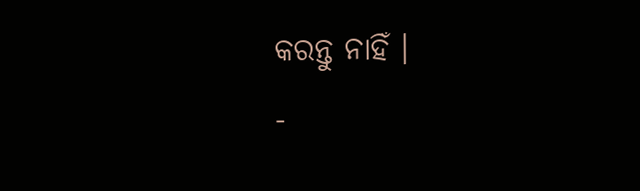କରନ୍ତୁ ନାହିଁ ।
-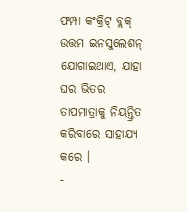ଫମ୍ପା କଂକ୍ରିଟ୍ ବ୍ଲକ୍ ଉତ୍ତମ ଇନସୁଲେଶନ୍ ଯୋଗାଇଥାଏ, ଯାହା ଘର ଭିତର ତାପମାତ୍ରାକୁ ନିୟନ୍ତ୍ରିତ କରିବାରେ ସାହାଯ୍ୟ କରେ ।
-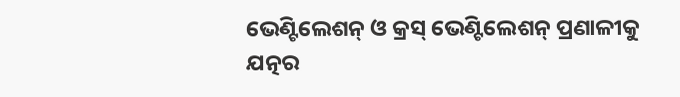ଭେଣ୍ଟିଲେଶନ୍ ଓ କ୍ରସ୍ ଭେଣ୍ଟିଲେଶନ୍ ପ୍ରଣାଳୀକୁ ଯତ୍ନର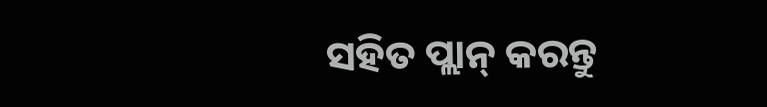ସହିତ ପ୍ଲାନ୍ କରନ୍ତୁ